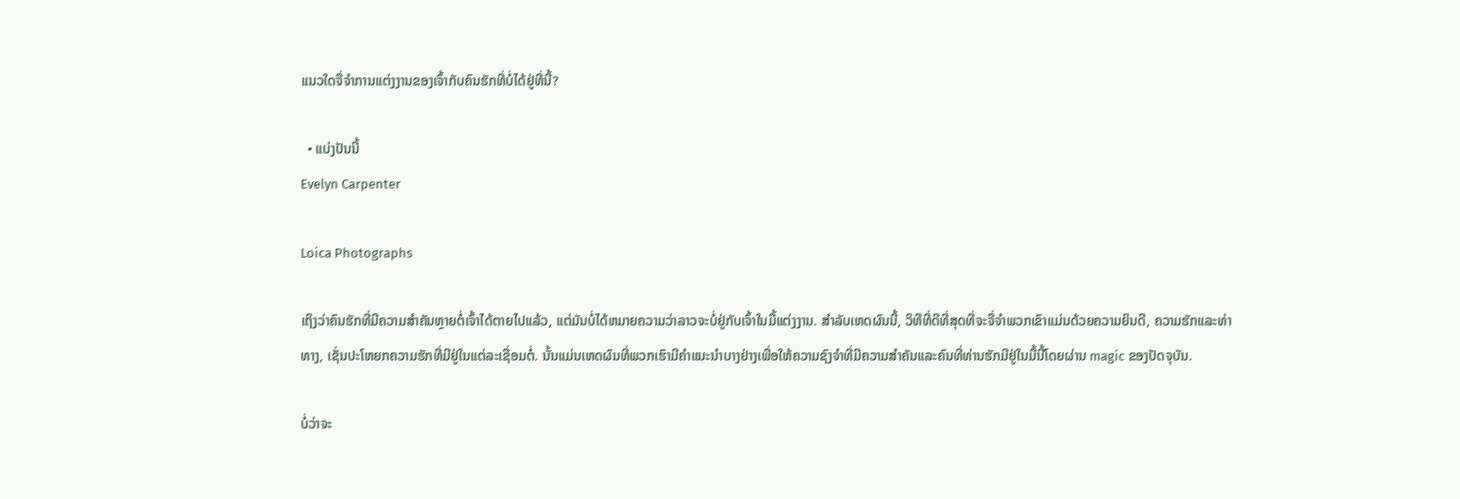ແນວໃດຈື່ຈໍາການແຕ່ງງານຂອງເຈົ້າກັບຄົນຮັກທີ່ບໍ່ໄດ້ຢູ່ທີ່ນີ້?

  • ແບ່ງປັນນີ້
Evelyn Carpenter

Loica Photographs

ເຖິງວ່າຄົນຮັກທີ່ມີຄວາມສໍາຄັນຫຼາຍຕໍ່ເຈົ້າໄດ້ຕາຍໄປແລ້ວ, ແຕ່ມັນບໍ່ໄດ້ຫມາຍຄວາມວ່າລາວຈະບໍ່ຢູ່ກັບເຈົ້າໃນມື້ແຕ່ງງານ. ສໍາລັບເຫດຜົນນີ້, ວິທີທີ່ດີທີ່ສຸດທີ່ຈະຈື່ຈໍາພວກເຂົາແມ່ນດ້ວຍຄວາມຍິນດີ, ຄວາມຮັກແລະທ່າທາງ, ເຊັ່ນປະໂຫຍກຄວາມຮັກທີ່ມີຢູ່ໃນແຕ່ລະເຊື່ອມຕໍ່. ນັ້ນແມ່ນເຫດຜົນທີ່ພວກເຮົາມີຄໍາແນະນໍາບາງຢ່າງເພື່ອໃຫ້ຄວາມຊົງຈໍາທີ່ມີຄວາມສໍາຄັນແລະຄົນທີ່ທ່ານຮັກມີຢູ່ໃນມື້ນີ້ໂດຍຜ່ານ magic ຂອງປັດຈຸບັນ.

ບໍ່ວ່າຈະ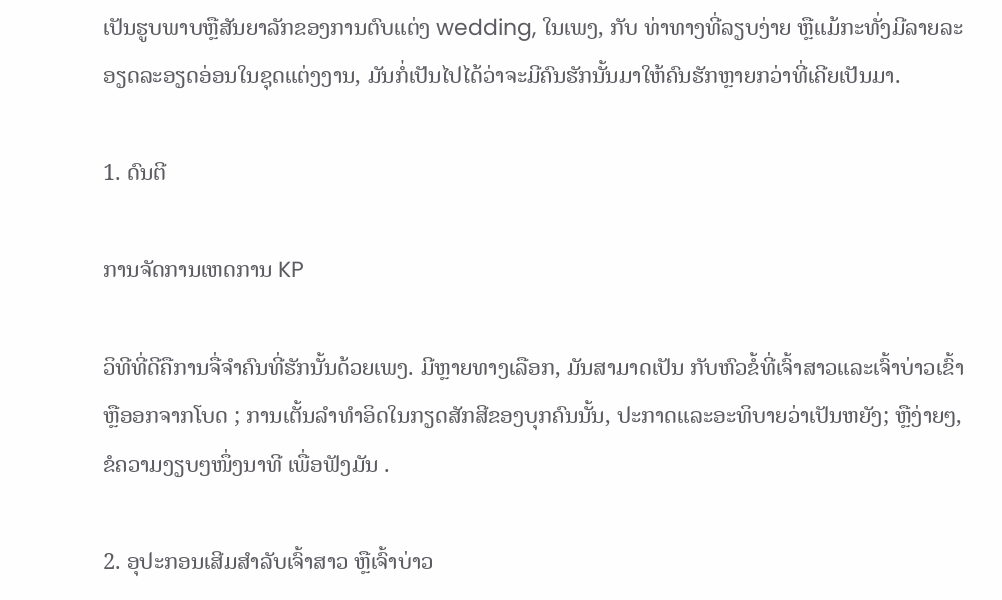ເປັນຮູບພາບຫຼືສັນຍາລັກຂອງການຕົບແຕ່ງ wedding, ໃນເພງ, ກັບ ທ່າທາງທີ່ລຽບງ່າຍ ຫຼືແມ້ກະທັ່ງມີລາຍລະອຽດລະອຽດອ່ອນໃນຊຸດແຕ່ງງານ, ມັນກໍ່ເປັນໄປໄດ້ວ່າຈະມີຄົນຮັກນັ້ນມາໃຫ້ຄົນຮັກຫຼາຍກວ່າທີ່ເຄີຍເປັນມາ.

1. ດົນຕີ

ການຈັດການເຫດການ KP

ວິທີທີ່ດີຄືການຈື່ຈໍາຄົນທີ່ຮັກນັ້ນດ້ວຍເພງ. ມີຫຼາຍທາງເລືອກ, ມັນສາມາດເປັນ ກັບຫົວຂໍ້ທີ່ເຈົ້າສາວແລະເຈົ້າບ່າວເຂົ້າຫຼືອອກຈາກໂບດ ; ການເຕັ້ນລໍາທໍາອິດໃນກຽດສັກສີຂອງບຸກຄົນນັ້ນ, ປະກາດແລະອະທິບາຍວ່າເປັນຫຍັງ; ຫຼືງ່າຍໆ, ຂໍຄວາມງຽບໆໜຶ່ງນາທີ ເພື່ອຟັງມັນ .

2. ອຸປະກອນເສີມສຳລັບເຈົ້າສາວ ຫຼືເຈົ້າບ່າວ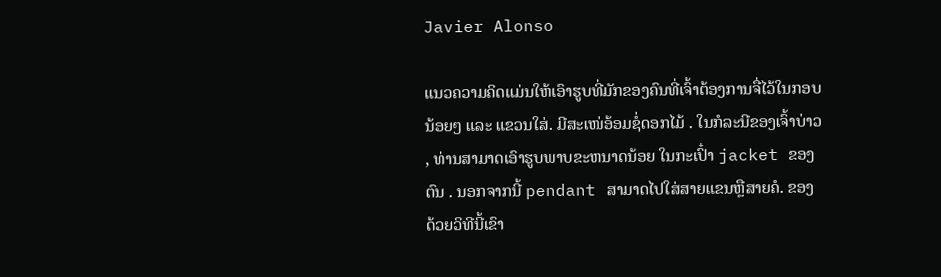Javier Alonso

ແນວຄວາມຄິດແມ່ນໃຫ້ເອົາຮູບທີ່ມັກຂອງຄົນທີ່ເຈົ້າຕ້ອງການຈື່ໄວ້ໃນກອບນ້ອຍໆ ແລະ ແຂວນໃສ່. ມີສະເໜ່ອ້ອມຊໍ່ດອກໄມ້ . ໃນກໍລະນີຂອງເຈົ້າບ່າວ, ທ່ານສາມາດເອົາຮູບພາບຂະຫນາດນ້ອຍ ໃນກະເປົ໋າ jacket ຂອງຕົນ . ນອກຈາກນີ້ pendant ສາມາດໄປໃສ່ສາຍແຂນຫຼືສາຍຄໍ. ຂອງດ້ວຍວິທີນີ້ເຂົາ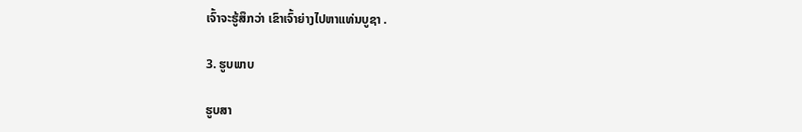ເຈົ້າຈະຮູ້ສຶກວ່າ ເຂົາເຈົ້າຍ່າງໄປຫາແທ່ນບູຊາ .

3. ຮູບພາບ

ຮູບສາ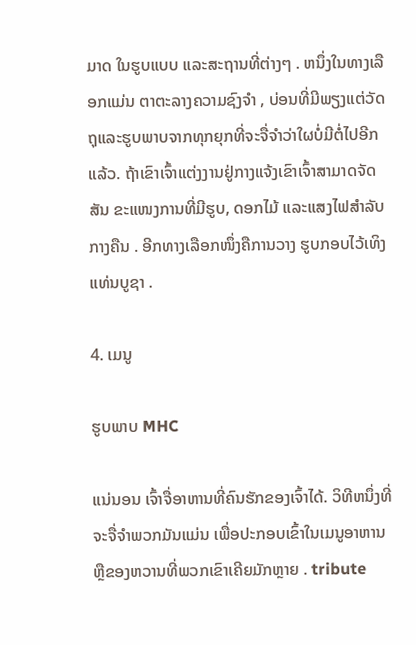ມາດ ໃນຮູບແບບ ແລະສະຖານທີ່ຕ່າງໆ . ຫນຶ່ງໃນທາງເລືອກແມ່ນ ຕາຕະລາງຄວາມຊົງຈໍາ , ບ່ອນທີ່ມີພຽງແຕ່ວັດຖຸແລະຮູບພາບຈາກທຸກຍຸກທີ່ຈະຈື່ຈໍາວ່າໃຜບໍ່ມີຕໍ່ໄປອີກແລ້ວ. ຖ້າເຂົາເຈົ້າແຕ່ງງານຢູ່ກາງແຈ້ງເຂົາເຈົ້າສາມາດຈັດສັນ ຂະແໜງການທີ່ມີຮູບ, ດອກໄມ້ ແລະແສງໄຟສຳລັບກາງຄືນ . ອີກທາງເລືອກໜຶ່ງຄືການວາງ ຮູບກອບໄວ້ເທິງແທ່ນບູຊາ .

4. ເມນູ

ຮູບພາບ MHC

ແນ່ນອນ ເຈົ້າຈື່ອາຫານທີ່ຄົນຮັກຂອງເຈົ້າໄດ້. ວິທີຫນຶ່ງທີ່ຈະຈື່ຈໍາພວກມັນແມ່ນ ເພື່ອປະກອບເຂົ້າໃນເມນູອາຫານຫຼືຂອງຫວານທີ່ພວກເຂົາເຄີຍມັກຫຼາຍ . tribute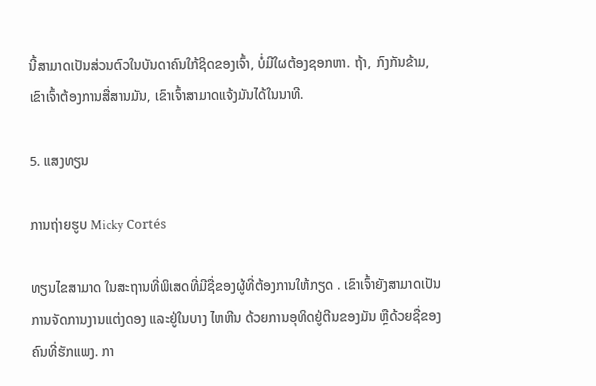ນີ້ສາມາດເປັນສ່ວນຕົວໃນບັນດາຄົນໃກ້ຊິດຂອງເຈົ້າ, ບໍ່ມີໃຜຕ້ອງຊອກຫາ. ຖ້າ, ກົງກັນຂ້າມ, ເຂົາເຈົ້າຕ້ອງການສື່ສານມັນ, ເຂົາເຈົ້າສາມາດແຈ້ງມັນໄດ້ໃນນາທີ.

5. ແສງທຽນ

ການຖ່າຍຮູບ Micky Cortés

ທຽນໄຂສາມາດ ໃນສະຖານທີ່ພິເສດທີ່ມີຊື່ຂອງຜູ້ທີ່ຕ້ອງການໃຫ້ກຽດ . ເຂົາເຈົ້າຍັງສາມາດເປັນການຈັດການງານແຕ່ງດອງ ແລະຢູ່ໃນບາງ ໄຫຫີນ ດ້ວຍການອຸທິດຢູ່ຕີນຂອງມັນ ຫຼືດ້ວຍຊື່ຂອງຄົນທີ່ຮັກແພງ. ກາ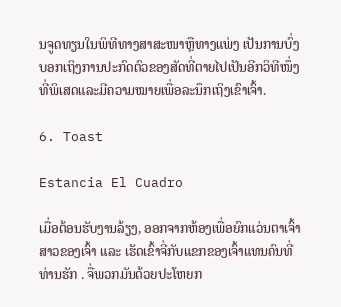ນຈູດທຽນໃນພິທີທາງສາສະໜາຫຼືທາງແພ່ງ ເປັນການບົ່ງບອກເຖິງການປະກົດຕົວຂອງສັດທີ່ຕາຍໄປເປັນອີກວິທີໜຶ່ງທີ່ພິເສດແລະມີຄວາມໝາຍເພື່ອລະນຶກເຖິງເຂົາເຈົ້າ.

6. Toast

Estancia El Cuadro

ເມື່ອຕ້ອນຮັບງານລ້ຽງ, ອອກຈາກຫ້ອງເພື່ອຍົກແວ່ນຕາເຈົ້າສາວຂອງເຈົ້າ ແລະ ເຮັດເຂົ້າຈີ່ກັບແຂກຂອງເຈົ້າແທນຄົນທີ່ທ່ານຮັກ . ຈື່ພວກມັນດ້ວຍປະໂຫຍກ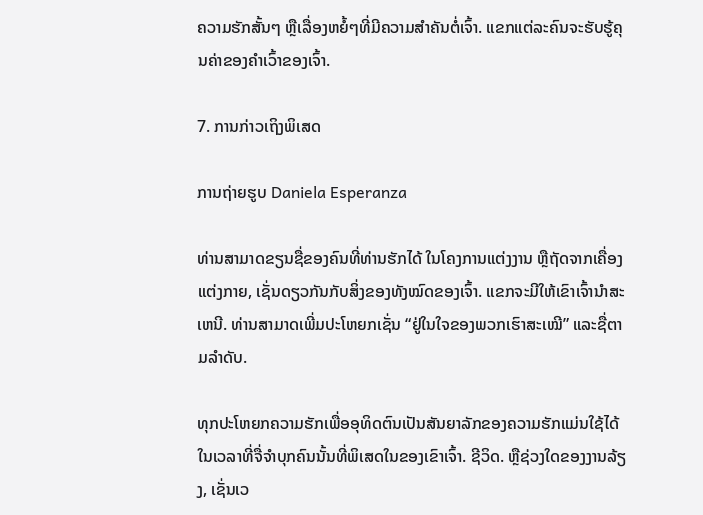ຄວາມຮັກສັ້ນໆ ຫຼືເລື່ອງຫຍໍ້ໆທີ່ມີຄວາມສໍາຄັນຕໍ່ເຈົ້າ. ແຂກແຕ່ລະຄົນຈະຮັບຮູ້ຄຸນຄ່າຂອງຄໍາເວົ້າຂອງເຈົ້າ.

7. ການກ່າວເຖິງພິເສດ

ການຖ່າຍຮູບ Daniela Esperanza

ທ່ານສາມາດຂຽນຊື່ຂອງຄົນທີ່ທ່ານຮັກໄດ້ ໃນໂຄງການແຕ່ງງານ ຫຼືຖັດຈາກເຄື່ອງແຕ່ງກາຍ, ເຊັ່ນດຽວກັນກັບສິ່ງຂອງທັງໝົດຂອງເຈົ້າ. ແຂກຈະມີໃຫ້ເຂົາເຈົ້ານໍາສະເຫນີ. ທ່ານສາມາດເພີ່ມປະໂຫຍກເຊັ່ນ “ຢູ່ໃນໃຈຂອງພວກເຮົາສະເໝີ” ແລະຊື່ຕາມລໍາດັບ.

ທຸກປະໂຫຍກຄວາມຮັກເພື່ອອຸທິດຕົນເປັນສັນຍາລັກຂອງຄວາມຮັກແມ່ນໃຊ້ໄດ້ໃນເວລາທີ່ຈື່ຈໍາບຸກຄົນນັ້ນທີ່ພິເສດໃນຂອງເຂົາເຈົ້າ. ຊີວິດ. ຫຼືຊ່ວງໃດຂອງງານລ້ຽງ, ເຊັ່ນເວ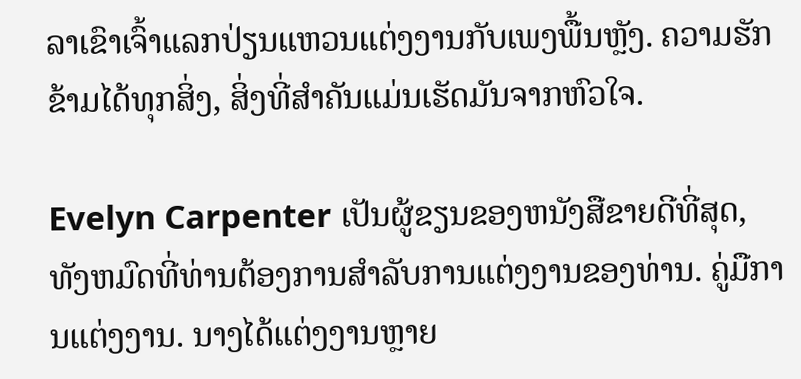ລາເຂົາເຈົ້າແລກປ່ຽນແຫວນແຕ່ງງານກັບເພງພື້ນຫຼັງ. ຄວາມຮັກຂ້າມໄດ້ທຸກສິ່ງ, ສິ່ງທີ່ສໍາຄັນແມ່ນເຮັດມັນຈາກຫົວໃຈ.

Evelyn Carpenter ເປັນຜູ້ຂຽນຂອງຫນັງສືຂາຍດີທີ່ສຸດ, ທັງຫມົດທີ່ທ່ານຕ້ອງການສໍາລັບການແຕ່ງງານຂອງທ່ານ. ຄູ່ມືການແຕ່ງງານ. ນາງໄດ້ແຕ່ງງານຫຼາຍ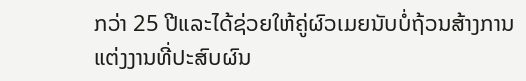ກວ່າ 25 ປີແລະໄດ້ຊ່ວຍໃຫ້ຄູ່ຜົວເມຍນັບບໍ່ຖ້ວນສ້າງການແຕ່ງງານທີ່ປະສົບຜົນ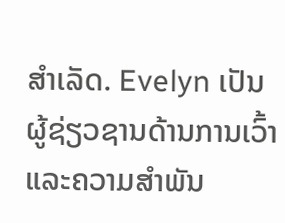ສໍາເລັດ. Evelyn ເປັນຜູ້ຊ່ຽວຊານດ້ານການເວົ້າແລະຄວາມສໍາພັນ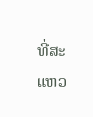ທີ່ສະແຫວ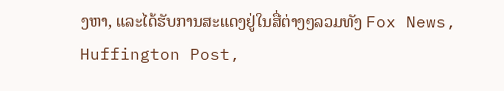ງຫາ, ແລະໄດ້ຮັບການສະແດງຢູ່ໃນສື່ຕ່າງໆລວມທັງ Fox News, Huffington Post,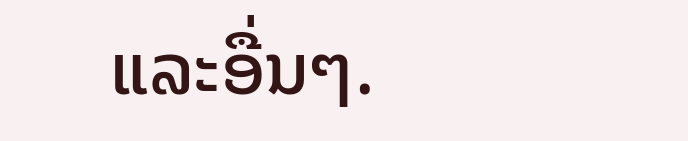ແລະອື່ນໆ.